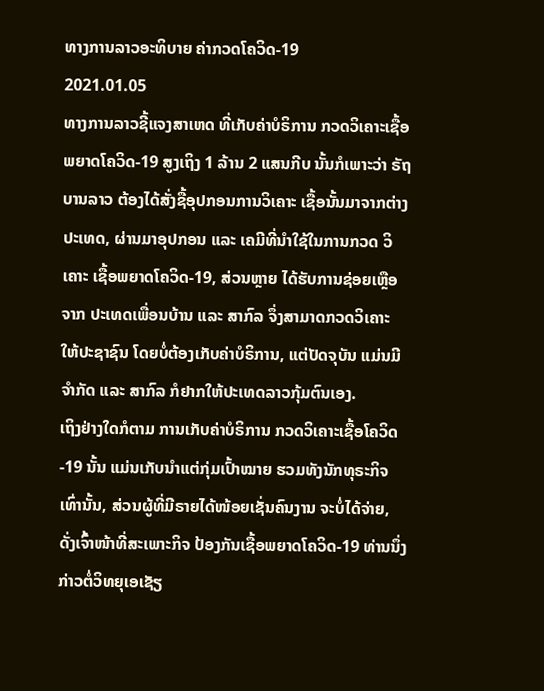ທາງການລາວອະທິບາຍ ຄ່າກວດໂຄວິດ-19
2021.01.05
ທາງການລາວຊີ້ແຈງສາເຫດ ທີ່ເກັບຄ່າບໍຣິການ ກວດວິເຄາະເຊື້ອພຍາດໂຄວິດ-19 ສູງເຖິງ 1 ລ້ານ 2 ແສນກີບ ນັ້ນກໍເພາະວ່າ ຣັຖບານລາວ ຕ້ອງໄດ້ສັ່ງຊື້ອຸປກອນການວິເຄາະ ເຊື້ອນັ້ນມາຈາກຕ່າງປະເທດ, ຜ່ານມາອຸປກອນ ແລະ ເຄມີທີ່ນໍາໃຊ້ໃນການກວດ ວິເຄາະ ເຊື້ອພຍາດໂຄວິດ-19, ສ່ວນຫຼາຍ ໄດ້ຮັບການຊ່ອຍເຫຼືອ ຈາກ ປະເທດເພື່ອນບ້ານ ແລະ ສາກົລ ຈຶ່ງສາມາດກວດວິເຄາະ ໃຫ້ປະຊາຊົນ ໂດຍບໍ່ຕ້ອງເກັບຄ່າບໍຣິການ, ແຕ່ປັດຈຸບັນ ແມ່ນມີຈໍາກັດ ແລະ ສາກົລ ກໍຢາກໃຫ້ປະເທດລາວກຸ້ມຕົນເອງ.
ເຖິງຢ່າງໃດກໍຕາມ ການເກັບຄ່າບໍຣິການ ກວດວິເຄາະເຊື້ອໂຄວິດ-19 ນັ້ນ ແມ່ນເກັບນໍາແຕ່ກຸ່ມເປົ້າໝາຍ ຮວມທັງນັກທຸຣະກິຈ ເທົ່ານັ້ນ, ສ່ວນຜູ້ທີ່ມີຣາຍໄດ້ໜ້ອຍເຊັ່ນຄົນງານ ຈະບໍ່ໄດ້ຈ່າຍ, ດັ່ງເຈົ້າໜ້າທີ່ສະເພາະກິຈ ປ້ອງກັນເຊື້ອພຍາດໂຄວິດ-19 ທ່ານນຶ່ງ ກ່າວຕໍ່ວິທຍຸເອເຊັຽ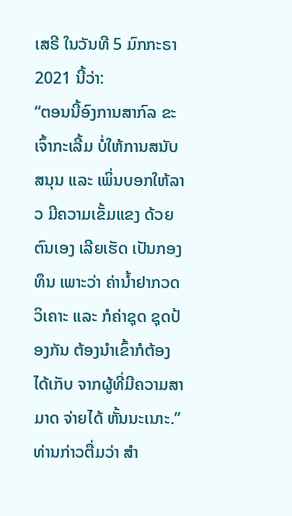ເສຣີ ໃນວັນທີ 5 ມົກກະຣາ 2021 ນີ້ວ່າ:
“ຕອນນີ້ອົງການສາກົລ ຂະເຈົ້າກະເລີ້ມ ບໍ່ໃຫ້ການສນັບສນຸນ ແລະ ເພິ່ນບອກໃຫ້ລາວ ມີຄວາມເຂັ້ມແຂງ ດ້ວຍຕົນເອງ ເລີຍເຮັດ ເປັນກອງທຶນ ເພາະວ່າ ຄ່ານໍ້າຢາກວດວິເຄາະ ແລະ ກໍຄ່າຊຸດ ຊຸດປ້ອງກັນ ຕ້ອງນໍາເຂົ້າກໍຕ້ອງໄດ້ເກັບ ຈາກຜູ້ທີ່ມີຄວາມສາມາດ ຈ່າຍໄດ້ ຫັ້ນນະເນາະ.”
ທ່ານກ່າວຕື່ມວ່າ ສໍາ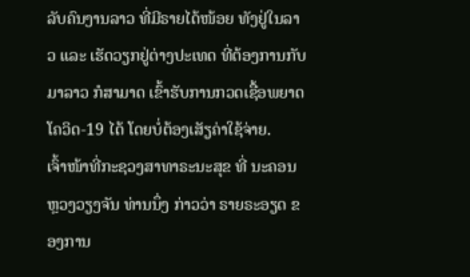ລັບຄົນງານລາວ ທີ່ມີຣາຍໄດ້ໜ້ອຍ ທັງຢູ່ໃນລາວ ແລະ ເຮັດວຽກຢູ່ຕ່າງປະເທດ ທີ່ຕ້ອງການກັບມາລາວ ກໍສາມາດ ເຂົ້າຮັບການກວດເຊື້ອພຍາດໂຄວິດ-19 ໄດ້ ໂດຍບໍ່ຕ້ອງເສັຽຄ່າໃຊ້ຈ່າຍ.
ເຈົ້າໜ້າທີ່ກະຊວງສາທາຣະນະສຸຂ ທີ່ ນະຄອນຫຼວງວຽງຈັນ ທ່ານນຶ່ງ ກ່າວວ່າ ຣາຍຣະອຽດ ຂອງການ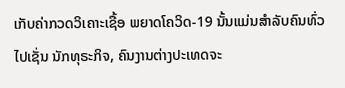ເກັບຄ່າກວດວິເຄາະເຊື້ອ ພຍາດໂຄວິດ-19 ນັ້ນແມ່ນສໍາລັບຄົນທົ່ວໄປເຊັ່ນ ນັກທຸຣະກິຈ, ຄົນງານຕ່າງປະເທດຈະ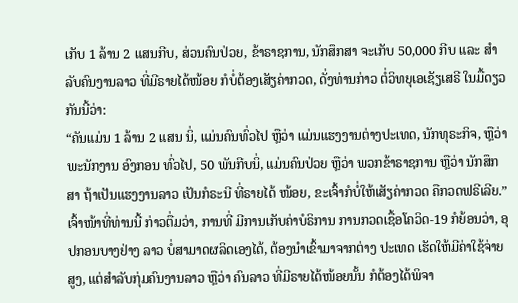ເກັບ 1 ລ້ານ 2 ແສນກີບ, ສ່ວນຄົນປ່ວຍ, ຂ້າຣາຊການ, ນັກສຶກສາ ຈະເກັບ 50,000 ກີບ ແລະ ສໍາລັບຄົນງານລາວ ທີ່ມີຣາຍໄດ້ໜ້ອຍ ກໍບໍ່ຕ້ອງເສັຽຄ່າກວດ, ດັ່ງທ່ານກ່າວ ຕໍ່ວິທຍຸເອເຊັຽເສຣີ ໃນມື້ດຽວກັນນີ້ວ່າ:
“ຄັນແມ່ນ 1 ລ້ານ 2 ແສນ ນິ່, ແມ່ນຄົນທົ່ວໄປ ຫຼືວ່າ ແມ່ນແຮງງານຕ່າງປະເທດ, ນັກທຸຣະກິຈ, ຫຼືວ່າ ພະນັກງານ ອົງກອນ ທົ່ວໄປ, 50 ພັນກີບນິ່, ແມ່ນຄົນປ່ວຍ ຫຼືວ່າ ພວກຂ້າຣາຊການ ຫຼືວ່າ ນັກສຶກສາ ຖ້າເປັນແຮງງານລາວ ເປັນກໍຣະນີ ທີ່ຣາຍໄດ້ ໜ້ອຍ, ຂະເຈົ້າກໍບໍ່ໃຫ້ເສັຽຄ່າກວດ ຄືກວດຟຣີເລີຍ.”
ເຈົ້າໜ້າທີ່ທ່ານນີ້ ກ່າວຕື່ມວ່າ, ການທີ່ ມີການເກັບຄ່າບໍຣິການ ການກວດເຊື້ອໂຄວິດ-19 ກໍຍ້ອນວ່າ, ອຸປກອນບາງຢ່າງ ລາວ ບໍ່ສາມາດຜລິດເອງໄດ້, ຕ້ອງນໍາເຂົ້າມາຈາກຕ່າງ ປະເທດ ເຮັດໃຫ້ມີຄ່າໃຊ້ຈ່າຍສູງ, ແຕ່ສໍາລັບກຸ່ມຄົນງານລາວ ຫຼືວ່າ ຄົນລາວ ທີ່ມີຣາຍໄດ້ໜ້ອຍນັ້ນ ກໍຕ້ອງໄດ້ພິຈາ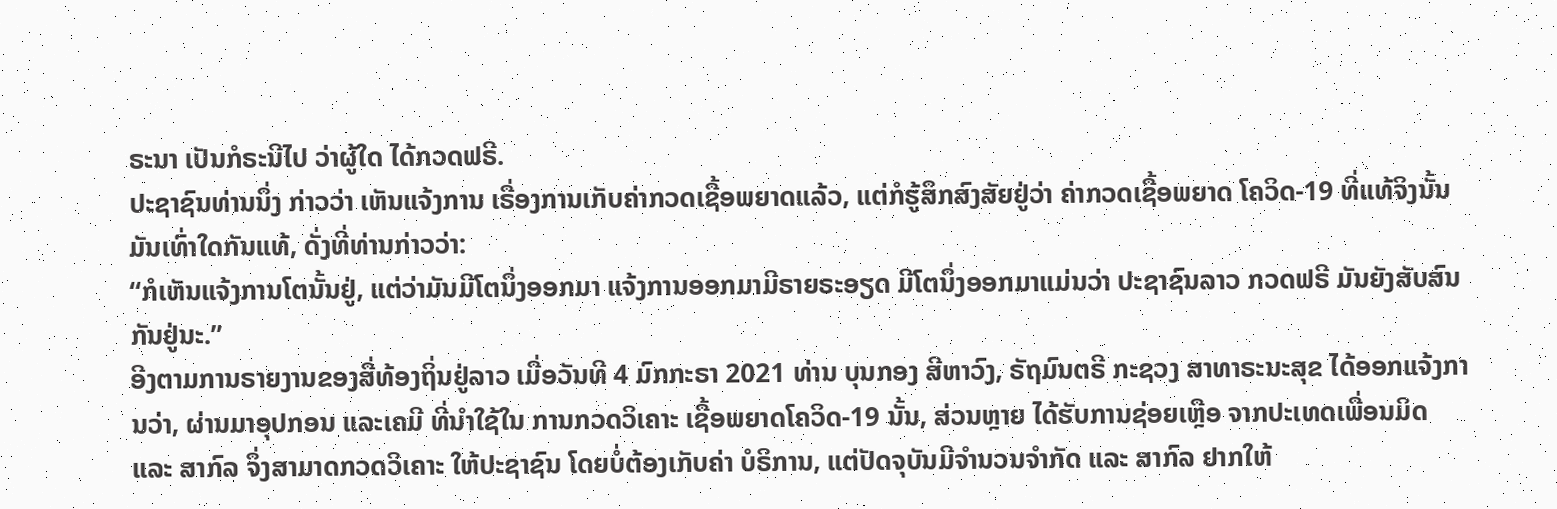ຣະນາ ເປັນກໍຣະນີໄປ ວ່າຜູ້ໃດ ໄດ້ກວດຟຣີ.
ປະຊາຊົນທ່ານນຶ່ງ ກ່າວວ່າ ເຫັນແຈ້ງການ ເຣື່ອງການເກັບຄ່າກວດເຊື້ອພຍາດແລ້ວ, ແຕ່ກໍຮູ້ສຶກສົງສັຍຢູ່ວ່າ ຄ່າກວດເຊື້ອພຍາດ ໂຄວິດ-19 ທີ່ແທ້ຈິງນັ້ນ ມັນເທົ່າໃດກັນແທ້, ດັ່ງທີ່ທ່ານກ່າວວ່າ:
“ກໍເຫັນແຈ້ງການໂຕນັ້ນຢູ່, ແຕ່ວ່າມັນມີໂຕນຶ່ງອອກມາ ແຈ້ງການອອກມາມີຣາຍຣະອຽດ ມີໂຕນຶ່ງອອກມາແມ່ນວ່າ ປະຊາຊົນລາວ ກວດຟຣີ ມັນຍັງສັບສົນກັນຢູ່ນະ.”
ອີງຕາມການຣາຍງານຂອງສື່ທ້ອງຖິ່ນຢູ່ລາວ ເມື່ອວັນທີ 4 ມົກກະຣາ 2021 ທ່ານ ບຸນກອງ ສີຫາວົງ, ຣັຖມົນຕຣີ ກະຊວງ ສາທາຣະນະສຸຂ ໄດ້ອອກແຈ້ງການວ່າ, ຜ່ານມາອຸປກອນ ແລະເຄມີ ທີ່ນໍາໃຊ້ໃນ ການກວດວິເຄາະ ເຊື້ອພຍາດໂຄວິດ-19 ນັ້ນ, ສ່ວນຫຼາຍ ໄດ້ຮັບການຊ່ອຍເຫຼືອ ຈາກປະເທດເພື່ອນມິດ ແລະ ສາກົລ ຈຶ່ງສາມາດກວດວິເຄາະ ໃຫ້ປະຊາຊົນ ໂດຍບໍ່ຕ້ອງເກັບຄ່າ ບໍຣິການ, ແຕ່ປັດຈຸບັນມີຈໍານວນຈໍາກັດ ແລະ ສາກົລ ຢາກໃຫ້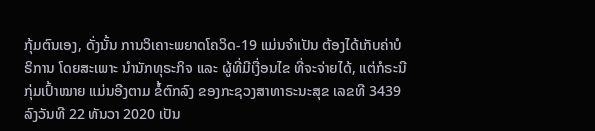ກຸ້ມຕົນເອງ, ດັ່ງນັ້ນ ການວິເຄາະພຍາດໂຄວິດ-19 ແມ່ນຈໍາເປັນ ຕ້ອງໄດ້ເກັບຄ່າບໍຣິການ ໂດຍສະເພາະ ນໍານັກທຸຣະກິຈ ແລະ ຜູ້ທີ່ມີເງື່ອນໄຂ ທີ່ຈະຈ່າຍໄດ້, ແຕ່ກໍຣະນີກຸ່ມເປົ້າໝາຍ ແມ່ນອີງຕາມ ຂໍ້ຕົກລົງ ຂອງກະຊວງສາທາຣະນະສຸຂ ເລຂທີ 3439 ລົງວັນທີ 22 ທັນວາ 2020 ເປັນ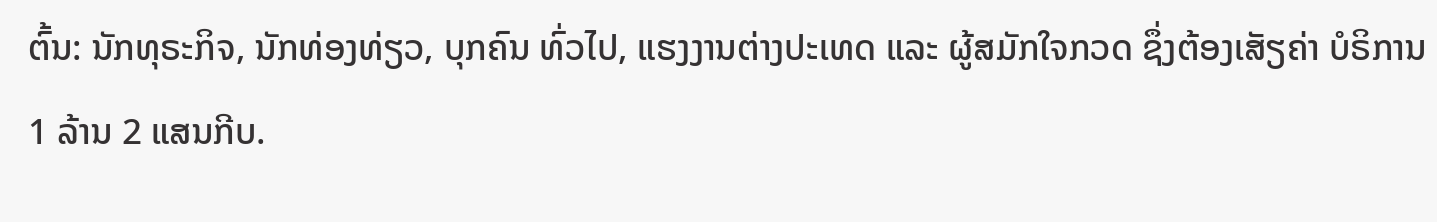ຕົ້ນ: ນັກທຸຣະກິຈ, ນັກທ່ອງທ່ຽວ, ບຸກຄົນ ທົ່ວໄປ, ແຮງງານຕ່າງປະເທດ ແລະ ຜູ້ສມັກໃຈກວດ ຊຶ່ງຕ້ອງເສັຽຄ່າ ບໍຣິການ 1 ລ້ານ 2 ແສນກີບ.